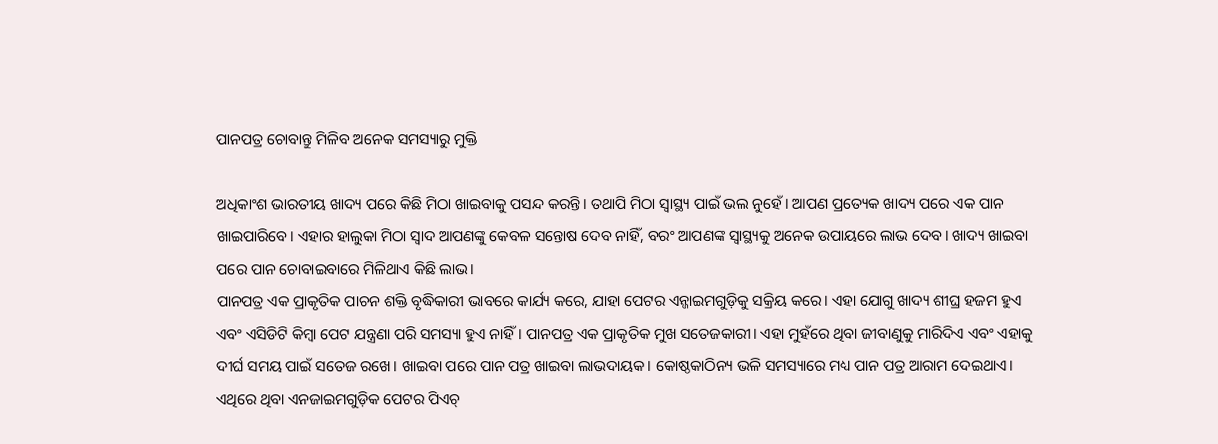ପାନପତ୍ର ଚୋବାନ୍ତୁ ମିଳିବ ଅନେକ ସମସ୍ୟାରୁ ମୁକ୍ତି

ଅଧିକାଂଶ ଭାରତୀୟ ଖାଦ୍ୟ ପରେ କିଛି ମିଠା ଖାଇବାକୁ ପସନ୍ଦ କରନ୍ତି। ତଥାପି ମିଠା ସ୍ବାସ୍ଥ୍ୟ ପାଇଁ ଭଲ ନୁହେଁ। ଆପଣ ପ୍ରତ୍ୟେକ ଖାଦ୍ୟ ପରେ ଏକ ପାନ ଖାଇପାରିବେ। ଏହାର ହାଲୁକା ମିଠା ସ୍ବାଦ ଆପଣଙ୍କୁ କେବଳ ସନ୍ତୋଷ ଦେବ ନାହିଁ, ବରଂ ଆପଣଙ୍କ ସ୍ବାସ୍ଥ୍ୟକୁ ଅନେକ ଉପାୟରେ ଲାଭ ଦେବ। ଖାଦ୍ୟ ଖାଇବା ପରେ ପାନ ଚୋବାଇବାରେ ମିଳିଥାଏ କିଛି ଲାଭ।
ପାନପତ୍ର ଏକ ପ୍ରାକୃତିକ ପାଚନ ଶକ୍ତି ବୃଦ୍ଧିକାରୀ ଭାବରେ କାର୍ଯ୍ୟ କରେ, ଯାହା ପେଟର ଏନ୍ଜାଇମଗୁଡ଼ିକୁ ସକ୍ରିୟ କରେ। ଏହା ଯୋଗୁ ଖାଦ୍ୟ ଶୀଘ୍ର ହଜମ ହୁଏ ଏବଂ ଏସିଡିଟି କିମ୍ବା ପେଟ ଯନ୍ତ୍ରଣା ପରି ସମସ୍ୟା ହୁଏ ନାହିଁ। ପାନପତ୍ର ଏକ ପ୍ରାକୃତିକ ମୁଖ ସତେଜକାରୀ। ଏହା ମୁହଁରେ ଥିବା ଜୀବାଣୁକୁ ମାରିଦିଏ ଏବଂ ଏହାକୁ ଦୀର୍ଘ ସମୟ ପାଇଁ ସତେଜ ରଖେ। ଖାଇବା ପରେ ପାନ ପତ୍ର ଖାଇବା ଲାଭଦାୟକ। କୋଷ୍ଠକାଠିନ୍ୟ ଭଳି ସମସ୍ୟାରେ ମଧ୍ୟ ପାନ ପତ୍ର ଆରାମ ଦେଇଥାଏ। ଏଥିରେ ଥିବା ଏନଜାଇମଗୁଡ଼ିକ ପେଟର ପିଏଚ୍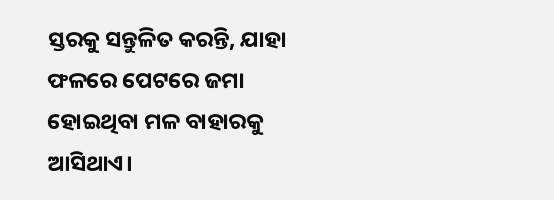ସ୍ତରକୁ ସନ୍ତୁଳିତ କରନ୍ତି, ଯାହା ଫଳରେ ପେଟରେ ଜମା ହୋଇଥିବା ମଳ ବାହାରକୁ ଆସିଥାଏ।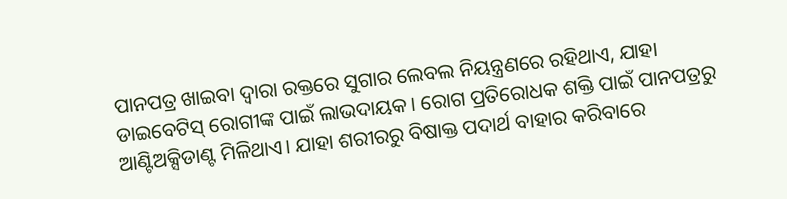ପାନପତ୍ର ଖାଇବା ଦ୍ୱାରା ରକ୍ତରେ ସୁଗାର ଲେବଲ ନିୟନ୍ତ୍ରଣରେ ରହିଥାଏ, ଯାହା ଡାଇବେଟିସ୍ ରୋଗୀଙ୍କ ପାଇଁ ଲାଭଦାୟକ। ରୋଗ ପ୍ରତିରୋଧକ ଶକ୍ତି ପାଇଁ ପାନପତ୍ରରୁ ଆଣ୍ଟିଅକ୍ସିଡାଣ୍ଟ ମିଳିଥାଏ। ଯାହା ଶରୀରରୁ ବିଷାକ୍ତ ପଦାର୍ଥ ବାହାର କରିବାରେ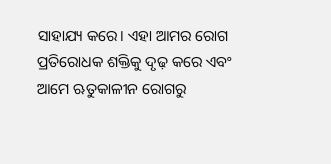ସାହାଯ୍ୟ କରେ। ଏହା ଆମର ରୋଗ ପ୍ରତିରୋଧକ ଶକ୍ତିକୁ ଦୃଢ଼ କରେ ଏବଂ ଆମେ ଋତୁକାଳୀନ ରୋଗରୁ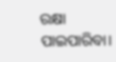ରକ୍ଷା ପାଇପାରିବା।